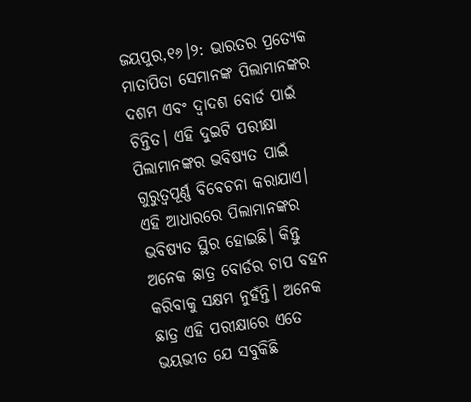ଜୟପୁର,୧୬।୨: ଭାରତର ପ୍ରତ୍ୟେକ ମାତାପିତା ସେମାନଙ୍କ ପିଲାମାନଙ୍କର ଦଶମ ଏବଂ ଦ୍ୱାଦଶ ବୋର୍ଡ ପାଇଁ ଚିନ୍ତିତ। ଏହି ଦୁଇଟି ପରୀକ୍ଷା ପିଲାମାନଙ୍କର ଭବିଷ୍ୟତ ପାଇଁ ଗୁରୁତ୍ୱପୂର୍ଣ୍ଣ ବିବେଚନା କରାଯାଏ। ଏହି ଆଧାରରେ ପିଲାମାନଙ୍କର ଭବିଷ୍ୟତ ସ୍ଥିର ହୋଇଛି। କିନ୍ତୁ ଅନେକ ଛାତ୍ର ବୋର୍ଡର ଚାପ ବହନ କରିବାକୁ ସକ୍ଷମ ନୁହଁନ୍ତି। ଅନେକ ଛାତ୍ର ଏହି ପରୀକ୍ଷାରେ ଏତେ ଭୟଭୀତ ଯେ ସବୁକିଛି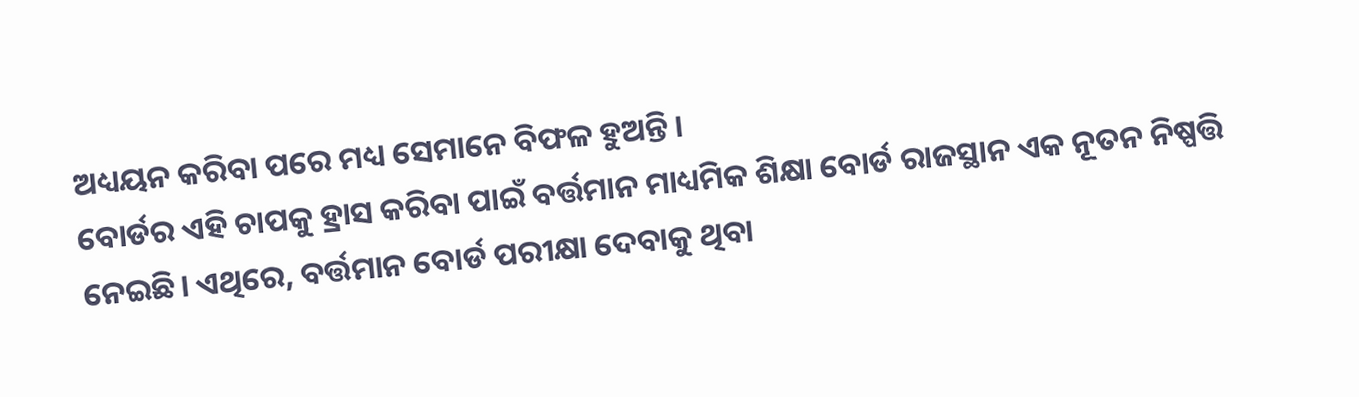ଅଧ୍ୟୟନ କରିବା ପରେ ମଧ୍ୟ ସେମାନେ ବିଫଳ ହୁଅନ୍ତି।
ବୋର୍ଡର ଏହି ଚାପକୁ ହ୍ରାସ କରିବା ପାଇଁ ବର୍ତ୍ତମାନ ମାଧ୍ୟମିକ ଶିକ୍ଷା ବୋର୍ଡ ରାଜସ୍ଥାନ ଏକ ନୂତନ ନିଷ୍ପତ୍ତି ନେଇଛି। ଏଥିରେ, ବର୍ତ୍ତମାନ ବୋର୍ଡ ପରୀକ୍ଷା ଦେବାକୁ ଥିବା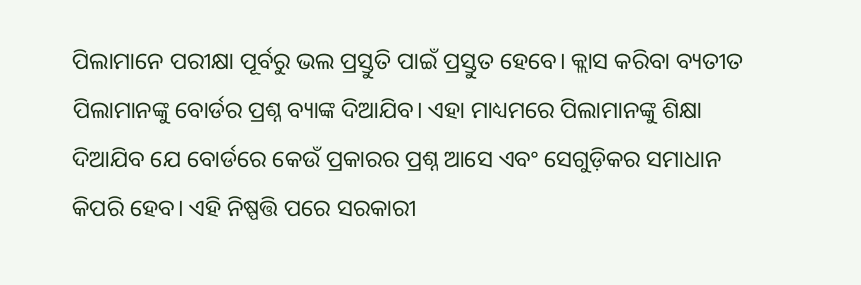ପିଲାମାନେ ପରୀକ୍ଷା ପୂର୍ବରୁ ଭଲ ପ୍ରସ୍ତୁତି ପାଇଁ ପ୍ରସ୍ତୁତ ହେବେ। କ୍ଲାସ କରିବା ବ୍ୟତୀତ ପିଲାମାନଙ୍କୁ ବୋର୍ଡର ପ୍ରଶ୍ନ ବ୍ୟାଙ୍କ ଦିଆଯିବ। ଏହା ମାଧ୍ୟମରେ ପିଲାମାନଙ୍କୁ ଶିକ୍ଷା ଦିଆଯିବ ଯେ ବୋର୍ଡରେ କେଉଁ ପ୍ରକାରର ପ୍ରଶ୍ନ ଆସେ ଏବଂ ସେଗୁଡ଼ିକର ସମାଧାନ କିପରି ହେବ। ଏହି ନିଷ୍ପତ୍ତି ପରେ ସରକାରୀ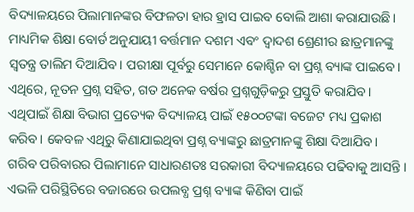ବିଦ୍ୟାଳୟରେ ପିଲାମାନଙ୍କର ବିଫଳତା ହାର ହ୍ରାସ ପାଇବ ବୋଲି ଆଶା କରାଯାଉଛି।
ମାଧ୍ୟମିକ ଶିକ୍ଷା ବୋର୍ଡ ଅନୁଯାୟୀ ବର୍ତ୍ତମାନ ଦଶମ ଏବଂ ଦ୍ୱାଦଶ ଶ୍ରେଣୀର ଛାତ୍ରମାନଙ୍କୁ ସ୍ବତନ୍ତ୍ର ତାଲିମ ଦିଆଯିବ। ପରୀକ୍ଷା ପୂର୍ବରୁ ସେମାନେ କୋଶ୍ଚିନ ବା ପ୍ରଶ୍ନ ବ୍ୟାଙ୍କ ପାଇବେ। ଏଥିରେ, ନୂତନ ପ୍ରଶ୍ନ ସହିତ, ଗତ ଅନେକ ବର୍ଷର ପ୍ରଶ୍ନଗୁଡ଼ିକରୁ ପ୍ରସ୍ତୁତି କରାଯିବ। ଏଥିପାଇଁ ଶିକ୍ଷା ବିଭାଗ ପ୍ରତ୍ୟେକ ବିଦ୍ୟାଳୟ ପାଇଁ ୧୫୦୦ଟଙ୍କା ବଜେଟ ମଧ୍ୟ ପ୍ରକାଶ କରିବ। କେବଳ ଏଥିରୁ କିଣାଯାଇଥିବା ପ୍ରଶ୍ନ ବ୍ୟାଙ୍କରୁ ଛାତ୍ରମାନଙ୍କୁ ଶିକ୍ଷା ଦିଆଯିବ।
ଗରିବ ପରିବାରର ପିଲାମାନେ ସାଧାରଣତଃ ସରକାରୀ ବିଦ୍ୟାଳୟରେ ପଢିବାକୁ ଆସନ୍ତି। ଏଭଳି ପରିସ୍ଥିତିରେ ବଜାରରେ ଉପଲବ୍ଧ ପ୍ରଶ୍ନ ବ୍ୟାଙ୍କ କିଣିବା ପାଇଁ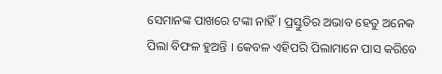ସେମାନଙ୍କ ପାଖରେ ଟଙ୍କା ନାହିଁ। ପ୍ରସ୍ତୁତିର ଅଭାବ ହେତୁ ଅନେକ ପିଲା ବିଫଳ ହୁଅନ୍ତି । କେବଳ ଏହିପରି ପିଲାମାନେ ପାସ କରିବେ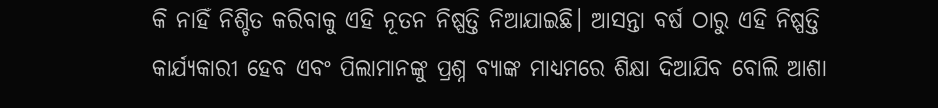କି ନାହିଁ ନିଶ୍ଚିତ କରିବାକୁ ଏହି ନୂତନ ନିଷ୍ପତ୍ତି ନିଆଯାଇଛି। ଆସନ୍ତା ବର୍ଷ ଠାରୁ ଏହି ନିଷ୍ପତ୍ତି କାର୍ଯ୍ୟକାରୀ ହେବ ଏବଂ ପିଲାମାନଙ୍କୁ ପ୍ରଶ୍ନ ବ୍ୟାଙ୍କ ମାଧ୍ୟମରେ ଶିକ୍ଷା ଦିଆଯିବ ବୋଲି ଆଶା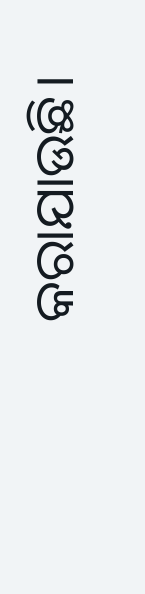କରାଯାଉଛି।